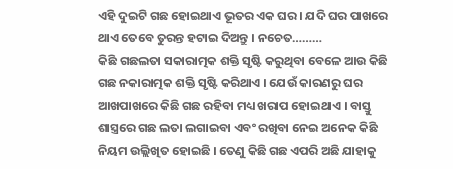ଏହି ଦୁଇଟି ଗଛ ହୋଇଥାଏ ଭୂତର ଏକ ଘର । ଯଦି ଘର ପାଖରେ ଥାଏ ତେବେ ତୁରନ୍ତ ହଟାଇ ଦିଅନ୍ତୁ । ନଚେତ………
କିଛି ଗଛଲତା ସକାରାତ୍ମକ ଶକ୍ତି ସୃଷ୍ଟି କରୁଥିବା ବେଳେ ଆଉ କିଛି ଗଛ ନକାରାତ୍ମକ ଶକ୍ତି ସୃଷ୍ଟି କରିଥାଏ । ଯେଉଁ କାରଣରୁ ଘର ଆଖପାଖରେ କିଛି ଗଛ ରହିବା ମଧ୍ୟ ଖରାପ ହୋଇଥାଏ । ବାସ୍ତୁ ଶାସ୍ତ୍ରରେ ଗଛ ଲତା ଲଗାଇବା ଏବଂ ରଖିବା ନେଇ ଅନେକ କିଛି ନିୟମ ଉଲ୍ଲିଖିତ ହୋଇଛି । ତେଣୁ କିଛି ଗଛ ଏପରି ଅଛି ଯାହାକୁ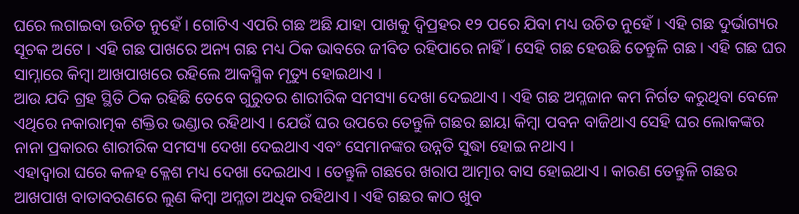ଘରେ ଲଗାଇବା ଉଚିତ ନୁହେଁ । ଗୋଟିଏ ଏପରି ଗଛ ଅଛି ଯାହା ପାଖକୁ ଦ୍ୱିପ୍ରହର ୧୨ ପରେ ଯିବା ମଧ୍ୟ ଉଚିତ ନୁହେଁ । ଏହି ଗଛ ଦୁର୍ଭାଗ୍ୟର ସୂଚକ ଅଟେ । ଏହି ଗଛ ପାଖରେ ଅନ୍ୟ ଗଛ ମଧ୍ୟ ଠିକ ଭାବରେ ଜୀବିତ ରହିପାରେ ନାହିଁ । ସେହି ଗଛ ହେଉଛି ତେନ୍ତୁଳି ଗଛ । ଏହି ଗଛ ଘର ସାମ୍ନାରେ କିମ୍ବା ଆଖପାଖରେ ରହିଲେ ଆକସ୍ମିକ ମୃତ୍ୟୁ ହୋଇଥାଏ ।
ଆଉ ଯଦି ଗ୍ରହ ସ୍ଥିତି ଠିକ ରହିଛି ତେବେ ଗୁରୁତର ଶାରୀରିକ ସମସ୍ୟା ଦେଖା ଦେଇଥାଏ । ଏହି ଗଛ ଅମ୍ଳଜାନ କମ ନିର୍ଗତ କରୁଥିବା ବେଳେ ଏଥିରେ ନକାରାତ୍ମକ ଶକ୍ତିର ଭଣ୍ଡାର ରହିଥାଏ । ଯେଉଁ ଘର ଉପରେ ତେନ୍ତୁଳି ଗଛର ଛାୟା କିମ୍ବା ପବନ ବାଜିଥାଏ ସେହି ଘର ଲୋକଙ୍କର ନାନା ପ୍ରକାରର ଶାରୀରିକ ସମସ୍ୟା ଦେଖା ଦେଇଥାଏ ଏବଂ ସେମାନଙ୍କର ଉନ୍ନତି ସୁଦ୍ଧା ହୋଇ ନଥାଏ ।
ଏହାଦ୍ବାରା ଘରେ କଳହ କ୍ଳେଶ ମଧ୍ୟ ଦେଖା ଦେଇଥାଏ । ତେନ୍ତୁଳି ଗଛରେ ଖରାପ ଆତ୍ମାର ବାସ ହୋଇଥାଏ । କାରଣ ତେନ୍ତୁଳି ଗଛର ଆଖପାଖ ବାତାବରଣରେ ଲୁଣ କିମ୍ବା ଅମ୍ଳତା ଅଧିକ ରହିଥାଏ । ଏହି ଗଛର କାଠ ଖୁବ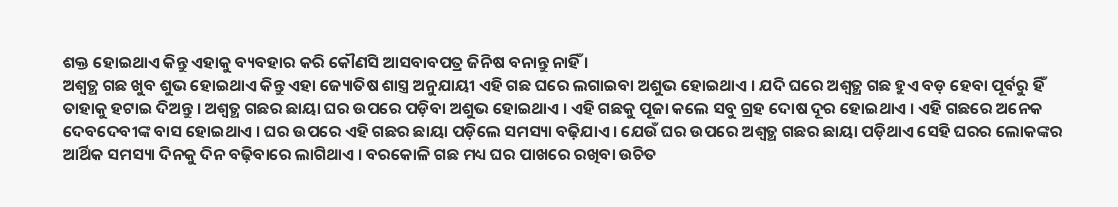ଶକ୍ତ ହୋଇଥାଏ କିନ୍ତୁ ଏହାକୁ ବ୍ୟବହାର କରି କୌଣସି ଆସବାବପତ୍ର ଜିନିଷ ବନାନ୍ତୁ ନାହିଁ ।
ଅଶ୍ୱତ୍ଥ ଗଛ ଖୁବ ଶୁଭ ହୋଇଥାଏ କିନ୍ତୁ ଏହା ଜ୍ୟୋତିଷ ଶାସ୍ତ୍ର ଅନୁଯାୟୀ ଏହି ଗଛ ଘରେ ଲଗାଇବା ଅଶୁଭ ହୋଇଥାଏ । ଯଦି ଘରେ ଅଶ୍ୱତ୍ଥ ଗଛ ହୁଏ ବଡ଼ ହେବା ପୂର୍ବରୁ ହିଁ ତାହାକୁ ହଟାଇ ଦିଅନ୍ତୁ । ଅଶ୍ୱତ୍ଥ ଗଛର ଛାୟା ଘର ଉପରେ ପଡ଼ିବା ଅଶୁଭ ହୋଇଥାଏ । ଏହି ଗଛକୁ ପୂଜା କଲେ ସବୁ ଗ୍ରହ ଦୋଷ ଦୂର ହୋଇଥାଏ । ଏହି ଗଛରେ ଅନେକ ଦେବଦେବୀଙ୍କ ବାସ ହୋଇଥାଏ । ଘର ଉପରେ ଏହି ଗଛର ଛାୟା ପଡ଼ିଲେ ସମସ୍ୟା ବଢ଼ିଯାଏ । ଯେଉଁ ଘର ଉପରେ ଅଶ୍ୱତ୍ଥ ଗଛର ଛାୟା ପଡ଼ିଥାଏ ସେହି ଘରର ଲୋକଙ୍କର ଆର୍ଥିକ ସମସ୍ୟା ଦିନକୁ ଦିନ ବଢ଼ିବାରେ ଲାଗିଥାଏ । ବରକୋଳି ଗଛ ମଧ୍ୟ ଘର ପାଖରେ ରଖିବା ଉଚିତ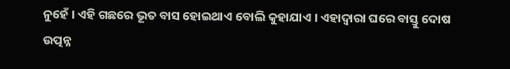ନୁହେଁ । ଏହି ଗଛରେ ଭୂତ ବାସ ହୋଇଥାଏ ବୋଲି କୁହାଯାଏ । ଏହାଦ୍ବାରା ଘରେ ବାସ୍ତୁ ଦୋଷ ଉତ୍ପନ୍ନ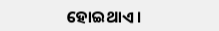ହୋଇଥାଏ ।